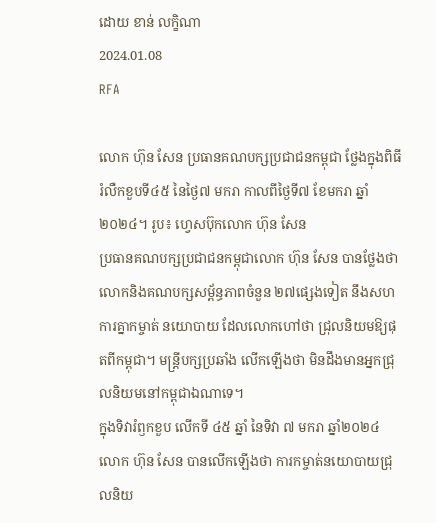ដោយ ខាន់ លក្ខិណា
2024.01.08
RFA

លោក ហ៊ុន សែន ប្រធានគណបក្សប្រជាជនកម្ពុជា ថ្លែងក្នុងពិធីរំលឺកខួបទី៤៥ នៃថ្ងៃ៧ មករា កាលពីថ្ងៃទី៧ ខែមករា ឆ្នាំ២០២៤។ រូប៖ ហ្វេសប៊ុកលោក ហ៊ុន សែន
ប្រធានគណបក្សប្រជាជនកម្ពុជាលោក ហ៊ុន សែន បានថ្លែងថា លោកនិងគណបក្សសម្ព័ន្ធភាពចំនួន ២៧ផ្សេងទៀត នឹងសហការគ្នាកម្ចាត់ នយោបាយ ដែលលោកហៅថា ជ្រុលនិយមឱ្យផុតពីកម្ពុជា។ មន្ត្រីបក្សប្រឆាំង លើកឡើងថា មិនដឹងមានអ្នកជ្រុលនិយមនៅកម្ពុជាឯណាទេ។
ក្នុងទិវារំឭកខួប លើកទី ៤៥ ឆ្នាំ នៃទិវា ៧ មករា ឆ្នាំ២០២៤ លោក ហ៊ុន សែន បានលើកឡើងថា ការកម្ចាត់នយោបាយជ្រុលនិយ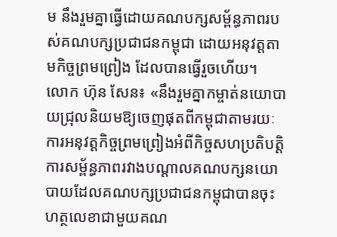ម នឹងរួមគ្នាធ្វើដោយគណបក្សសម្ព័ន្ធភាពរបស់គណបក្សប្រជាជនកម្ពុជា ដោយអនុវត្តតាមកិច្ចព្រមព្រៀង ដែលបានធ្វើរួចហើយ។
លោក ហ៊ុន សែន៖ «នឹងរួមគ្នាកម្ចាត់នយោបាយជ្រុលនិយមឱ្យចេញផុតពីកម្ពុជាតាមរយៈការអនុវត្តកិច្ចព្រមព្រៀងអំពីកិច្ចសហប្រតិបត្តិការសម្ព័ន្ធភាពរវាងបណ្ដាលគណបក្សនយោបាយដែលគណបក្សប្រជាជនកម្ពុជាបានចុះហត្ថលេខាជាមួយគណ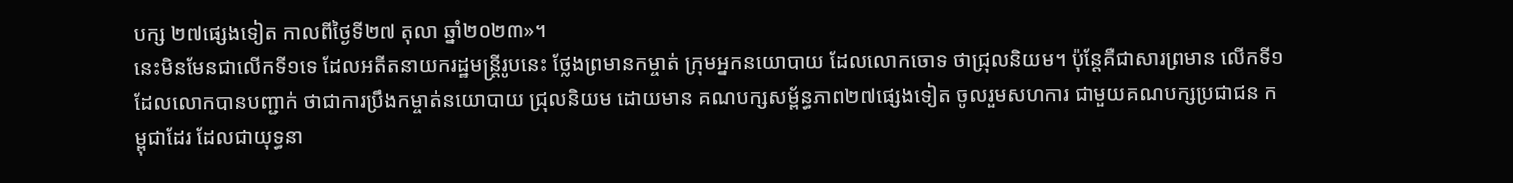បក្ស ២៧ផ្សេងទៀត កាលពីថ្ងៃទី២៧ តុលា ឆ្នាំ២០២៣»។
នេះមិនមែនជាលើកទី១ទេ ដែលអតីតនាយករដ្ឋមន្ត្រីរូបនេះ ថ្លែងព្រមានកម្ចាត់ ក្រុមអ្នកនយោបាយ ដែលលោកចោទ ថាជ្រុលនិយម។ ប៉ុន្តែគឺជាសារព្រមាន លើកទី១ ដែលលោកបានបញ្ជាក់ ថាជាការប្រឹងកម្ចាត់នយោបាយ ជ្រុលនិយម ដោយមាន គណបក្សសម្ព័ន្ធភាព២៧ផ្សេងទៀត ចូលរួមសហការ ជាមួយគណបក្សប្រជាជន កម្ពុជាដែរ ដែលជាយុទ្ធនា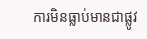ការមិនធ្លាប់មានជាផ្លូវ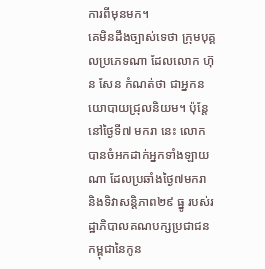ការពីមុនមក។
គេមិនដឹងច្បាស់ទេថា ក្រុមបុគ្គលប្រភេទណា ដែលលោក ហ៊ុន សែន កំណត់ថា ជាអ្នកនយោបាយជ្រុលនិយម។ ប៉ុន្តែនៅថ្ងៃទី៧ មករា នេះ លោកបានចំអកដាក់អ្នកទាំងឡាយណា ដែលប្រឆាំងថ្ងៃ៧មករា និងទិវាសន្តិភាព២៩ ធ្នូ របស់រដ្ឋាភិបាលគណបក្សប្រជាជនកម្ពុជានៃកូន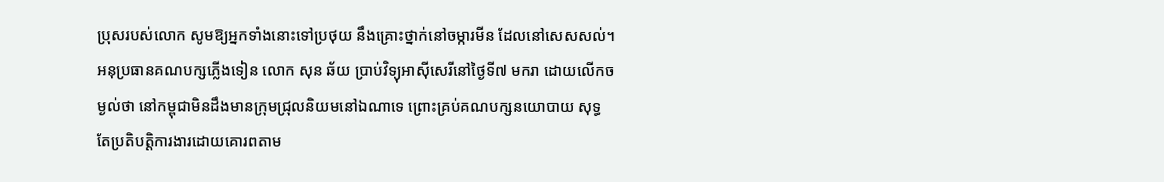ប្រុសរបស់លោក សូមឱ្យអ្នកទាំងនោះទៅប្រថុយ នឹងគ្រោះថ្នាក់នៅចម្ការមីន ដែលនៅសេសសល់។
អនុប្រធានគណបក្សភ្លើងទៀន លោក សុន ឆ័យ ប្រាប់វិទ្យុអាស៊ីសេរីនៅថ្ងៃទី៧ មករា ដោយលើកចម្ងល់ថា នៅកម្ពុជាមិនដឹងមានក្រុមជ្រុលនិយមនៅឯណាទេ ព្រោះគ្រប់គណបក្សនយោបាយ សុទ្ធតែប្រតិបត្តិការងារដោយគោរពតាម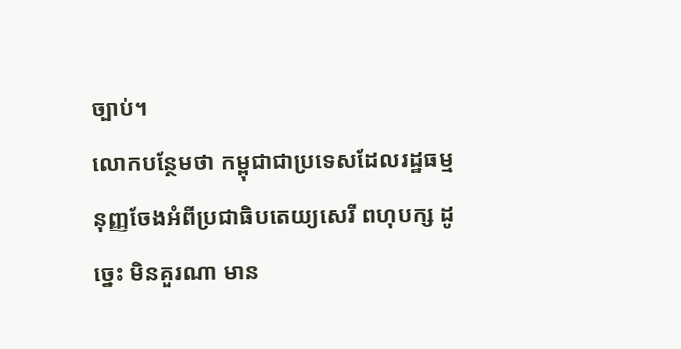ច្បាប់។
លោកបន្ថែមថា កម្ពុជាជាប្រទេសដែលរដ្ឋធម្មនុញ្ញចែងអំពីប្រជាធិបតេយ្យសេរី ពហុបក្ស ដូច្នេះ មិនគួរណា មាន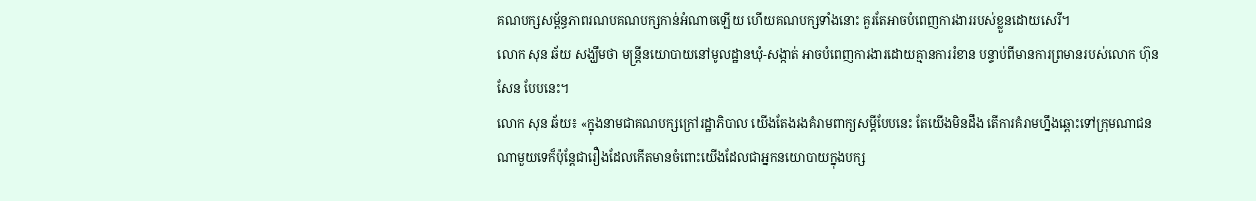គណបក្សសម្ព័ន្ធភាពរណបគណបក្សកាន់អំណាចឡើយ ហើយគណបក្សទាំងនោះ គួរតែអាចបំពេញការងាររបស់ខ្លួនដោយសេរី។
លោក សុន ឆ័យ សង្ឃឹមថា មន្ត្រីនយោបាយនៅមូលដ្ឋានឃុំ-សង្កាត់ អាចបំពេញការងារដោយគ្មានការរំខាន បន្ទាប់ពីមានការព្រមានរបស់លោក ហ៊ុន សែន បែបនេះ។
លោក សុន ឆ័យ៖ «ក្នុងនាមជាគណបក្សក្រៅរដ្ឋាភិបាល យើងតែងរងគំរាមពាក្យសម្ដីបែបនេះ តែយើងមិនដឹង តើការគំរាមហ្នឹងឆ្ពោះទៅក្រុមណាជនណាមួយទេក៏ប៉ុន្តែជារឿងដែលកើតមានចំពោះយើងដែលជាអ្នកនយោបាយក្នុងបក្ស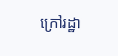ក្រៅរដ្ឋា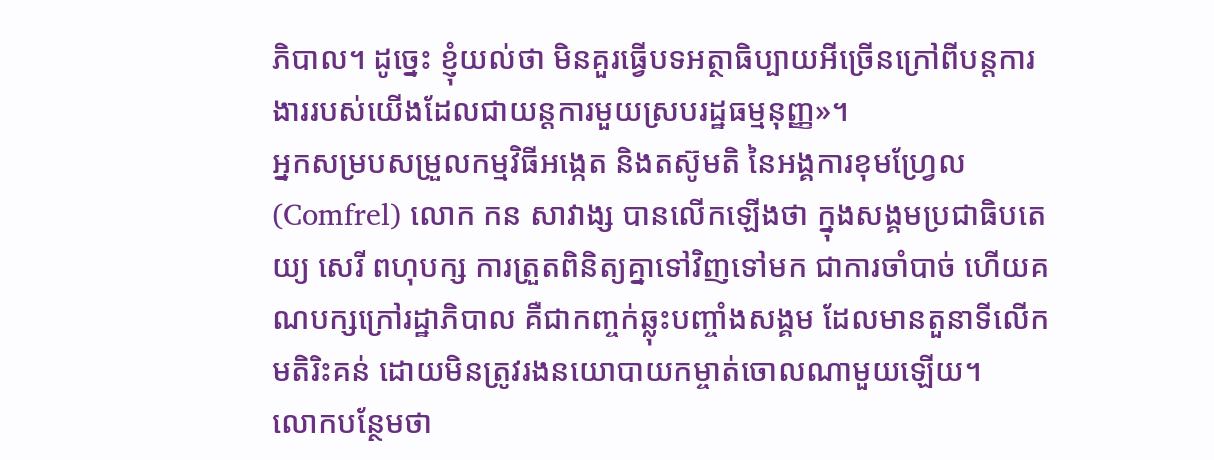ភិបាល។ ដូច្នេះ ខ្ញុំយល់ថា មិនគួរធ្វើបទអត្ថាធិប្បាយអីច្រើនក្រៅពីបន្តការងាររបស់យើងដែលជាយន្តការមួយស្របរដ្ឋធម្មនុញ្ញ»។
អ្នកសម្របសម្រួលកម្មវិធីអង្កេត និងតស៊ូមតិ នៃអង្គការខុមហ្វ្រែល (Comfrel) លោក កន សាវាង្ស បានលើកឡើងថា ក្នុងសង្គមប្រជាធិបតេយ្យ សេរី ពហុបក្ស ការត្រួតពិនិត្យគ្នាទៅវិញទៅមក ជាការចាំបាច់ ហើយគណបក្សក្រៅរដ្ឋាភិបាល គឺជាកញ្ចក់ឆ្លុះបញ្ចាំងសង្គម ដែលមានតួនាទីលើកមតិរិះគន់ ដោយមិនត្រូវរងនយោបាយកម្ចាត់ចោលណាមួយឡើយ។
លោកបន្ថែមថា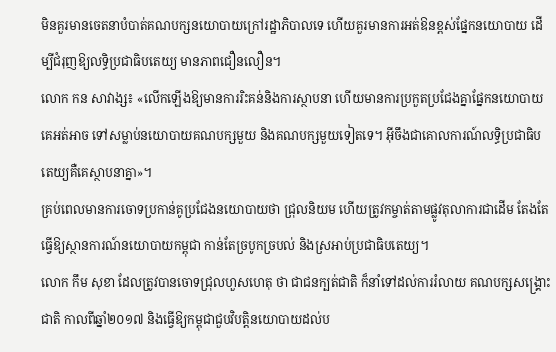មិនគួរមានចេតនាបំបាត់គណបក្សនយោបាយក្រៅរដ្ឋាភិបាលទេ ហើយគួរមានការអត់ឱនខ្ពស់ផ្នែកនយោបាយ ដើម្បីជំរុញឱ្យលទ្ធិប្រជាធិបតេយ្យ មានភាពជឿនលឿន។
លោក កន សាវាង្ស៖ «លើកឡើងឱ្យមានការរិះគន់និងការស្ថាបនា ហើយមានការប្រកួតប្រជែងគ្នាផ្នែកនយោបាយ គេអត់អាច ទៅសម្លាប់នយោបាយគណបក្សមួយ និងគណបក្សមួយទៀតទេ។ អ៊ីចឹងជាគោលការណ៍លទ្ធិប្រជាធិបតេយ្យគឺគេស្ថាបនាគ្នា»។
គ្រប់ពេលមានការចោទប្រកាន់គូប្រជែងនយោបាយថា ជ្រុលនិយម ហើយត្រូវកម្ចាត់តាមផ្លូវតុលាការជាដើម តែងតែធ្វើឱ្យស្ថានការណ៍នយោបាយកម្ពុជា កាន់តែច្របូកច្របល់ និងស្រអាប់ប្រជាធិបតេយ្យ។
លោក កឹម សុខា ដែលត្រូវបានចោទជ្រុលហួសហេតុ ថា ជាជនក្បត់ជាតិ ក៏នាំទៅដល់ការរំលាយ គណបក្សសង្គ្រោះជាតិ កាលពីឆ្នាំ២០១៧ និងធ្វើឱ្យកម្ពុជាជួបវិបត្តិនយោបាយដល់ប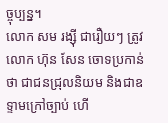ច្ចុប្បន្ន។
លោក សម រង្ស៊ី ជារឿយៗ ត្រូវលោក ហ៊ុន សែន ចោទប្រកាន់ថា ជាជនជ្រុលនិយម និងជាឧទ្ទាមក្រៅច្បាប់ ហើ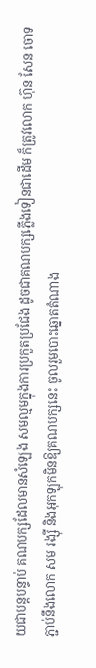យជាបន្តបន្ទាប់ គណបក្សដែលមានសំឡេង សមល្មមក្នុងការប្រកួតប្រជែង ដូចជាគណបក្សភ្លើងទៀនជាដើម ក៏ត្រូវលោក ហ៊ុន សែន ចោទភ្ជាប់នឹងលោក សម រង្ស៊ី និងអុកឡុកមិនឱ្យគណបក្សនេះ ចូលរួមបោះឆ្នោតតំណាង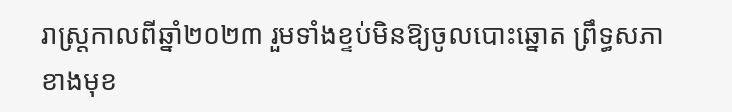រាស្ត្រកាលពីឆ្នាំ២០២៣ រួមទាំងខ្ទប់មិនឱ្យចូលបោះឆ្នោត ព្រឹទ្ធសភាខាងមុខ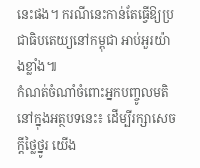នេះផង។ ករណីនេះកាន់តែធ្វើឱ្យប្រជាធិបតេយ្យនៅកម្ពុជា អាប់អួរយ៉ាងខ្លាំង៕
កំណត់ចំណាំចំពោះអ្នកបញ្ចូលមតិនៅក្នុងអត្ថបទនេះ៖ ដើម្បីរក្សាសេចក្ដីថ្លៃថ្នូរ យើង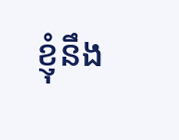ខ្ញុំនឹង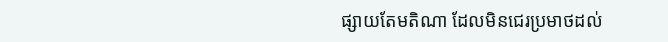ផ្សាយតែមតិណា ដែលមិនជេរប្រមាថដល់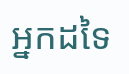អ្នកដទៃ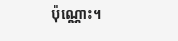ប៉ុណ្ណោះ។